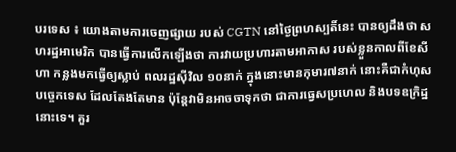បរទេស ៖ យោងតាមការចេញផ្សាយ របស់ CGTN នៅថ្ងៃព្រហស្បតិ៍នេះ បានឲ្យដឹងថា សហរដ្ឋអាមេរិក បានធ្វើការលើកឡើងថា ការវាយប្រហារតាមអាកាស របស់ខ្លួនកាលពីខែសីហា កន្លងមកធ្វើឲ្យស្លាប់ ពលរដ្ឋស៊ីវិល ១០នាក់ ក្នុងនោះមានកុមារ៧នាក់ នោះគឺជាកំហុសបច្ចេកទេស ដែលតែងតែមាន ប៉ុន្តែវាមិនអាចចាទុកថា ជាការធ្វេសប្រហេល និងបទឧក្រិដ្ឋនោះទេ។ គួរ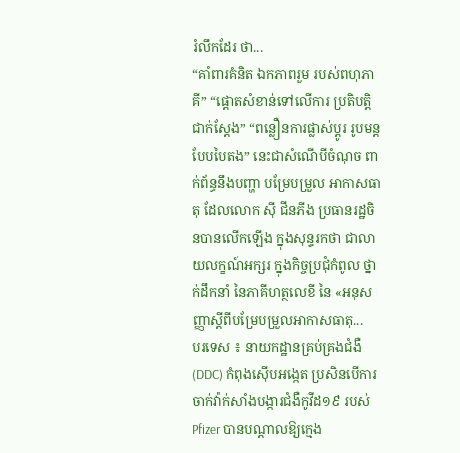រំលឹកដែរ ថា...
“គាំពារគំនិត ឯកភាពរួម របស់ពហុភាគី” “ផ្តោតសំខាន់ទៅលើការ ប្រតិបតិ្តជាក់ស្តែង” “ពន្លឿនការផ្លាស់ប្តូរ រូបមន្តបែបបៃតង” នេះជាសំណើបីចំណុច ពាក់ព័ន្ធនឹងបញ្ហា បម្រែបម្រួល អាកាសធាតុ ដែលលោក ស៊ី ជីនភីង ប្រធានរដ្ឋចិនបានលើកឡើង ក្នុងសុន្ទរកថា ជាលាយលក្ខណ៍អក្សរ ក្នុងកិច្ចប្រជុំកំពូល ថ្នាក់ដឹកនាំ នៃភាគីហត្ថលេខី នៃ «អនុសញ្ញាស្តីពីបម្រែបម្រួលអាកាសធាតុ...
បរទេស ៖ នាយកដ្ឋានគ្រប់គ្រងជំងឺ (DDC) កំពុងស៊ើបអង្កេត ប្រសិនបើការចាក់វ៉ាក់សាំងបង្ការជំងឺកូវីដ១៩ របស់ Pfizer បានបណ្តាលឱ្យក្មេង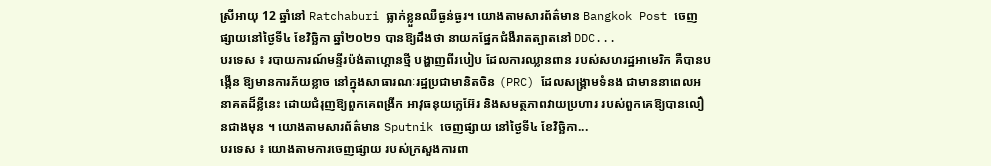ស្រីអាយុ 12 ឆ្នាំនៅ Ratchaburi ធ្លាក់ខ្លួនឈឺធ្ងន់ធ្ងរ។ យោងតាមសារព័ត៌មាន Bangkok Post ចេញផ្សាយនៅថ្ងៃទី៤ ខែវិច្ឆិកា ឆ្នាំ២០២១ បានឱ្យដឹងថា នាយកផ្នែកជំងឺរាតត្បាតនៅ DDC...
បរទេស ៖ របាយការណ៍មន្ទីរប៉ង់តាហ្គោនថ្មី បង្ហាញពីរបៀប ដែលការឈ្លានពាន របស់សហរដ្ឋអាមេរិក គឺបានបង្កើន ឱ្យមានការភ័យខ្លាច នៅក្នុងសាធារណៈរដ្ឋប្រជាមានិតចិន (PRC) ដែលសង្រ្គាមទំនង ជាមាននាពេលអនាគតដ៏ខ្លីនេះ ដោយជំរុញឱ្យពួកគេពង្រីក អាវុធនុយក្លេអ៊ែរ និងសមត្ថភាពវាយប្រហារ របស់ពួកគេឱ្យបានលឿនជាងមុន ។ យោងតាមសារព័ត៌មាន Sputnik ចេញផ្សាយ នៅថ្ងៃទី៤ ខែវិច្ឆិកា...
បរទេស ៖ យោងតាមការចេញផ្សាយ របស់ក្រសួងការពា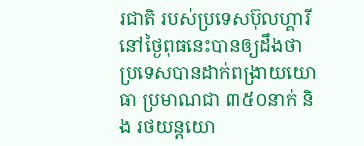រជាតិ របស់ប្រទេសប៊ុលហ្គារី នៅថ្ងៃពុធនេះបានឲ្យដឹងថា ប្រទេសបានដាក់ពង្រាយយោធា ប្រមាណជា ៣៥០នាក់ និង រថយន្តយោ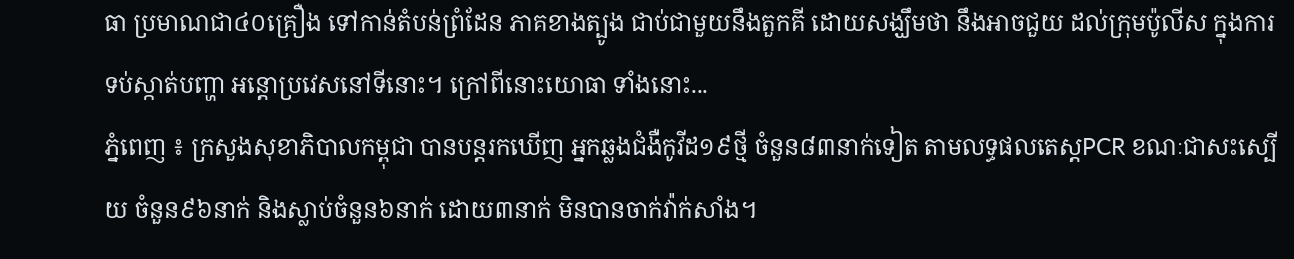ធា ប្រមាណជា៤០គ្រឿង ទៅកាន់តំបន់ព្រំដែន ភាគខាងត្បូង ជាប់ជាមួយនឹងតួកគី ដោយសង្ឃឹមថា នឹងអាចជួយ ដល់ក្រុមប៉ូលីស ក្នុងការទប់ស្កាត់បញ្ហា អន្តោប្រវេសនៅទីនោះ។ ក្រៅពីនោះយោធា ទាំងនោះ...
ភ្នំពេញ ៖ ក្រសួងសុខាភិបាលកម្ពុជា បានបន្តរកឃើញ អ្នកឆ្លងជំងឺកូវីដ១៩ថ្មី ចំនួន៨៣នាក់ទៀត តាមលទ្ធផលតេស្តPCR ខណៈជាសះស្បើយ ចំនួន៩៦នាក់ និងស្លាប់ចំនួន៦នាក់ ដោយ៣នាក់ មិនបានចាក់វ៉ាក់សាំង។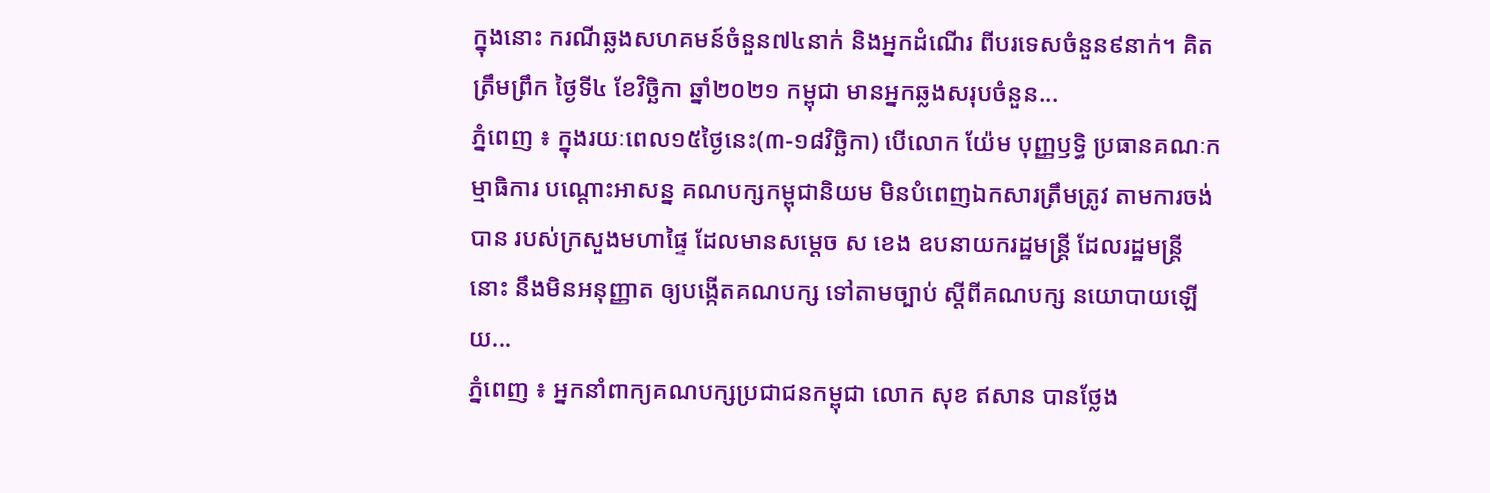ក្នុងនោះ ករណីឆ្លងសហគមន៍ចំនួន៧៤នាក់ និងអ្នកដំណើរ ពីបរទេសចំនួន៩នាក់។ គិតត្រឹមព្រឹក ថ្ងៃទី៤ ខែវិច្ឆិកា ឆ្នាំ២០២១ កម្ពុជា មានអ្នកឆ្លងសរុបចំនួន...
ភ្នំពេញ ៖ ក្នុងរយៈពេល១៥ថ្ងៃនេះ(៣-១៨វិច្ឆិកា) បើលោក យ៉ែម បុញ្ញឫទ្ធិ ប្រធានគណៈកម្មាធិការ បណ្តោះអាសន្ន គណបក្សកម្ពុជានិយម មិនបំពេញឯកសារត្រឹមត្រូវ តាមការចង់បាន របស់ក្រសួងមហាផ្ទៃ ដែលមានសម្តេច ស ខេង ឧបនាយករដ្ឋមន្រ្តី ដែលរដ្ឋមន្រ្តីនោះ នឹងមិនអនុញ្ញាត ឲ្យបង្កើតគណបក្ស ទៅតាមច្បាប់ ស្តីពីគណបក្ស នយោបាយឡើយ...
ភ្នំពេញ ៖ អ្នកនាំពាក្យគណបក្សប្រជាជនកម្ពុជា លោក សុខ ឥសាន បានថ្លែង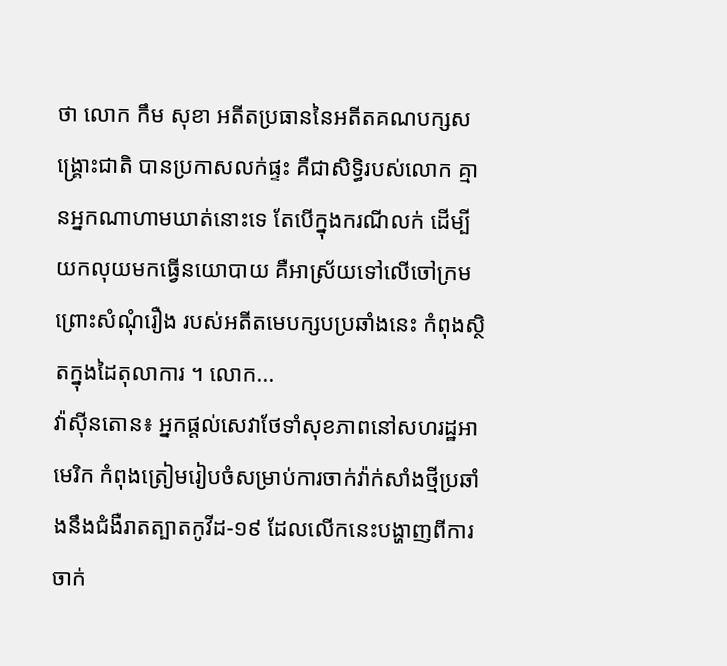ថា លោក កឹម សុខា អតីតប្រធាននៃអតីតគណបក្សសង្រ្គោះជាតិ បានប្រកាសលក់ផ្ទះ គឺជាសិទ្ធិរបស់លោក គ្មានអ្នកណាហាមឃាត់នោះទេ តែបើក្នុងករណីលក់ ដើម្បីយកលុយមកធ្វើនយោបាយ គឺអាស្រ័យទៅលើចៅក្រម ព្រោះសំណុំរឿង របស់អតីតមេបក្សបប្រឆាំងនេះ កំពុងស្ថិតក្នុងដៃតុលាការ ។ លោក...
វ៉ាស៊ីនតោន៖ អ្នកផ្តល់សេវាថែទាំសុខភាពនៅសហរដ្ឋអាមេរិក កំពុងត្រៀមរៀបចំសម្រាប់ការចាក់វ៉ាក់សាំងថ្មីប្រឆាំងនឹងជំងឺរាតត្បាតកូវីដ-១៩ ដែលលើកនេះបង្ហាញពីការចាក់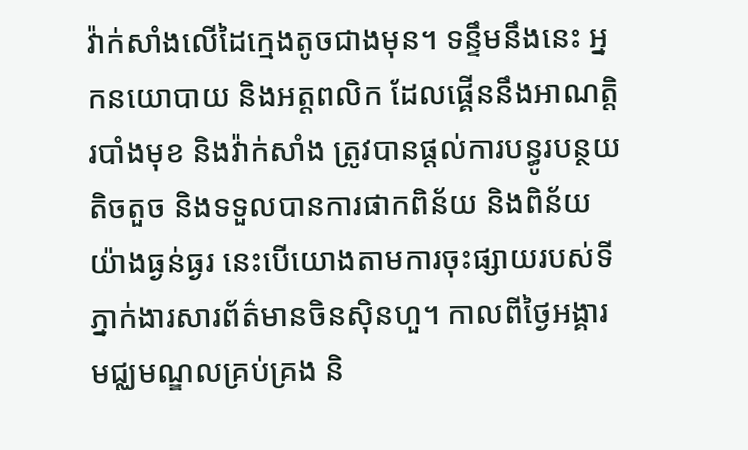វ៉ាក់សាំងលើដៃក្មេងតូចជាងមុន។ ទន្ទឹមនឹងនេះ អ្នកនយោបាយ និងអត្តពលិក ដែលផ្គើននឹងអាណត្តិរបាំងមុខ និងវ៉ាក់សាំង ត្រូវបានផ្តល់ការបន្ធូរបន្ថយតិចតួច និងទទួលបានការផាកពិន័យ និងពិន័យយ៉ាងធ្ងន់ធ្ងរ នេះបើយោងតាមការចុះផ្សាយរបស់ទីភ្នាក់ងារសារព័ត៌មានចិនស៊ិនហួ។ កាលពីថ្ងៃអង្គារ មជ្ឈមណ្ឌលគ្រប់គ្រង និ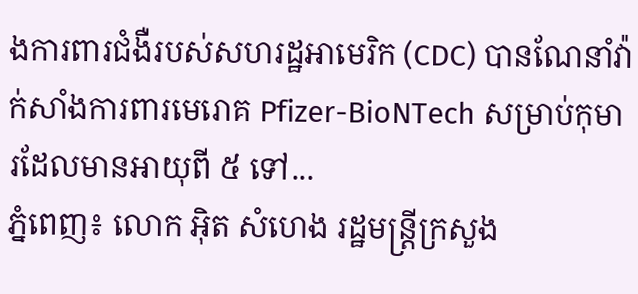ងការពារជំងឺរបស់សហរដ្ឋអាមេរិក (CDC) បានណែនាំវ៉ាក់សាំងការពារមេរោគ Pfizer-BioNTech សម្រាប់កុមារដែលមានអាយុពី ៥ ទៅ...
ភ្នំពេញ៖ លោក អ៊ិត សំហេង រដ្ឋមន្រ្តីក្រសួង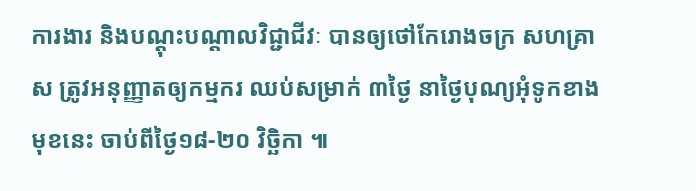ការងារ និងបណ្តុះបណ្តាលវិជ្ជាជីវៈ បានឲ្យថៅកែរោងចក្រ សហគ្រាស ត្រូវអនុញ្ញាតឲ្យកម្មករ ឈប់សម្រាក់ ៣ថ្ងៃ នាថ្ងៃបុណ្យអុំទូកខាងមុខនេះ ចាប់ពីថ្ងៃ១៨-២០ វិច្ឆិកា ៕